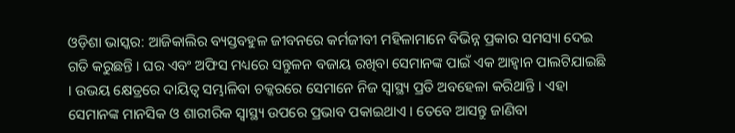ଓଡ଼ିଶା ଭାସ୍କର: ଆଜିକାଲିର ବ୍ୟସ୍ତବହୁଳ ଜୀବନରେ କର୍ମଜୀବୀ ମହିଳାମାନେ ବିଭିନ୍ନ ପ୍ରକାର ସମସ୍ୟା ଦେଇ ଗତି କରୁଛନ୍ତି । ଘର ଏବଂ ଅଫିସ ମଧ୍ୟରେ ସନ୍ତୁଳନ ବଜାୟ ରଖିବା ସେମାନଙ୍କ ପାଇଁ ଏକ ଆହ୍ୱାନ ପାଲଟିଯାଇଛି । ଉଭୟ କ୍ଷେତ୍ରରେ ଦାୟିତ୍ୱ ସମ୍ଭାଳିବା ଚକ୍କରରେ ସେମାନେ ନିଜ ସ୍ୱାସ୍ଥ୍ୟ ପ୍ରତି ଅବହେଳା କରିଥାନ୍ତି । ଏହା ସେମାନଙ୍କ ମାନସିକ ଓ ଶାରୀରିକ ସ୍ୱାସ୍ଥ୍ୟ ଉପରେ ପ୍ରଭାବ ପକାଇଥାଏ । ତେବେ ଆସନ୍ତୁ ଜାଣିବା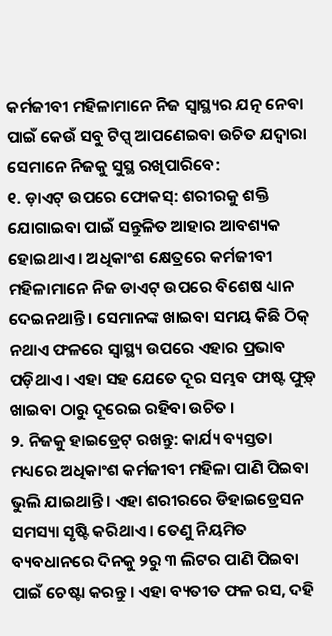କର୍ମଜୀବୀ ମହିଳାମାନେ ନିଜ ସ୍ୱାସ୍ଥ୍ୟର ଯତ୍ନ ନେବା ପାଇଁ କେଉଁ ସବୁ ଟିପ୍ସ୍ ଆପଣେଇବା ଉଚିତ ଯଦ୍ୱାରା ସେମାନେ ନିଜକୁ ସୁସ୍ଥ ରଖିପାରିବେ:
୧. ଡ଼ାଏଟ୍ ଉପରେ ଫୋକସ୍: ଶରୀରକୁ ଶକ୍ତି ଯୋଗାଇବା ପାଇଁ ସନ୍ତୁଳିତ ଆହାର ଆବଶ୍ୟକ ହୋଇଥାଏ । ଅଧିକାଂଶ କ୍ଷେତ୍ରରେ କର୍ମଜୀବୀ ମହିଳାମାନେ ନିଜ ଡାଏଟ୍ ଉପରେ ବିଶେଷ ଧ୍ୟାନ ଦେଇନଥାନ୍ତି । ସେମାନଙ୍କ ଖାଇବା ସମୟ କିଛି ଠିକ୍ ନଥାଏ ଫଳରେ ସ୍ୱାସ୍ଥ୍ୟ ଉପରେ ଏହାର ପ୍ରଭାବ ପଡ଼ିଥାଏ । ଏହା ସହ ଯେତେ ଦୂର ସମ୍ଭବ ଫାଷ୍ଟ ଫୁଡ଼୍ ଖାଇବା ଠାରୁ ଦୂରେଇ ରହିବା ଉଚିତ ।
୨. ନିଜକୁ ହାଇଡ୍ରେଟ୍ ରଖନ୍ତୁ: କାର୍ଯ୍ୟ ବ୍ୟସ୍ତତା ମଧ୍ୟରେ ଅଧିକାଂଶ କର୍ମଜୀବୀ ମହିଳା ପାଣି ପିଇବା ଭୁଲି ଯାଇଥାନ୍ତି । ଏହା ଶରୀରରେ ଡିହାଇଡ୍ରେସନ ସମସ୍ୟା ସୃଷ୍ଟି କରିଥାଏ । ତେଣୁ ନିୟମିତ ବ୍ୟବଧାନରେ ଦିନକୁ ୨ରୁ ୩ ଲିଟର ପାଣି ପିଇବା ପାଇଁ ଚେଷ୍ଟା କରନ୍ତୁ । ଏହା ବ୍ୟତୀତ ଫଳ ରସ, ଦହି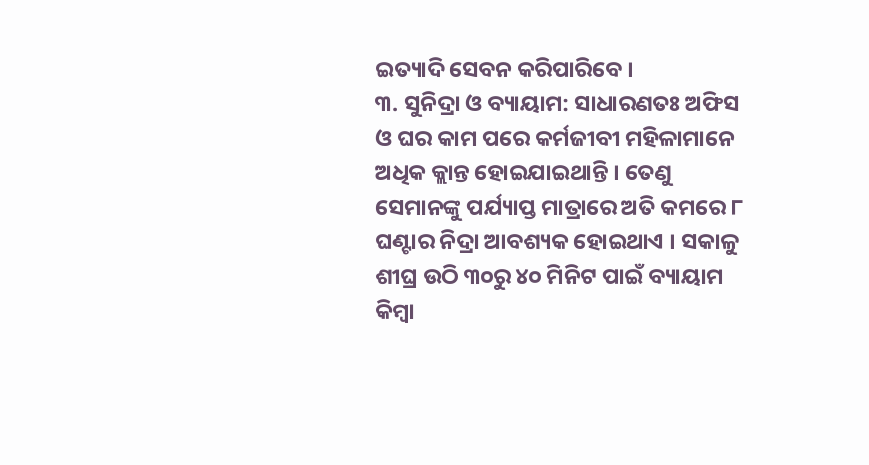ଇତ୍ୟାଦି ସେବନ କରିପାରିବେ ।
୩. ସୁନିଦ୍ରା ଓ ବ୍ୟାୟାମ: ସାଧାରଣତଃ ଅଫିସ ଓ ଘର କାମ ପରେ କର୍ମଜୀବୀ ମହିଳାମାନେ ଅଧିକ କ୍ଲାନ୍ତ ହୋଇଯାଇଥାନ୍ତି । ତେଣୁ ସେମାନଙ୍କୁ ପର୍ଯ୍ୟାପ୍ତ ମାତ୍ରାରେ ଅତି କମରେ ୮ ଘଣ୍ଟାର ନିଦ୍ରା ଆବଶ୍ୟକ ହୋଇଥାଏ । ସକାଳୁ ଶୀଘ୍ର ଉଠି ୩୦ରୁ ୪୦ ମିନିଟ ପାଇଁ ବ୍ୟାୟାମ କିମ୍ବା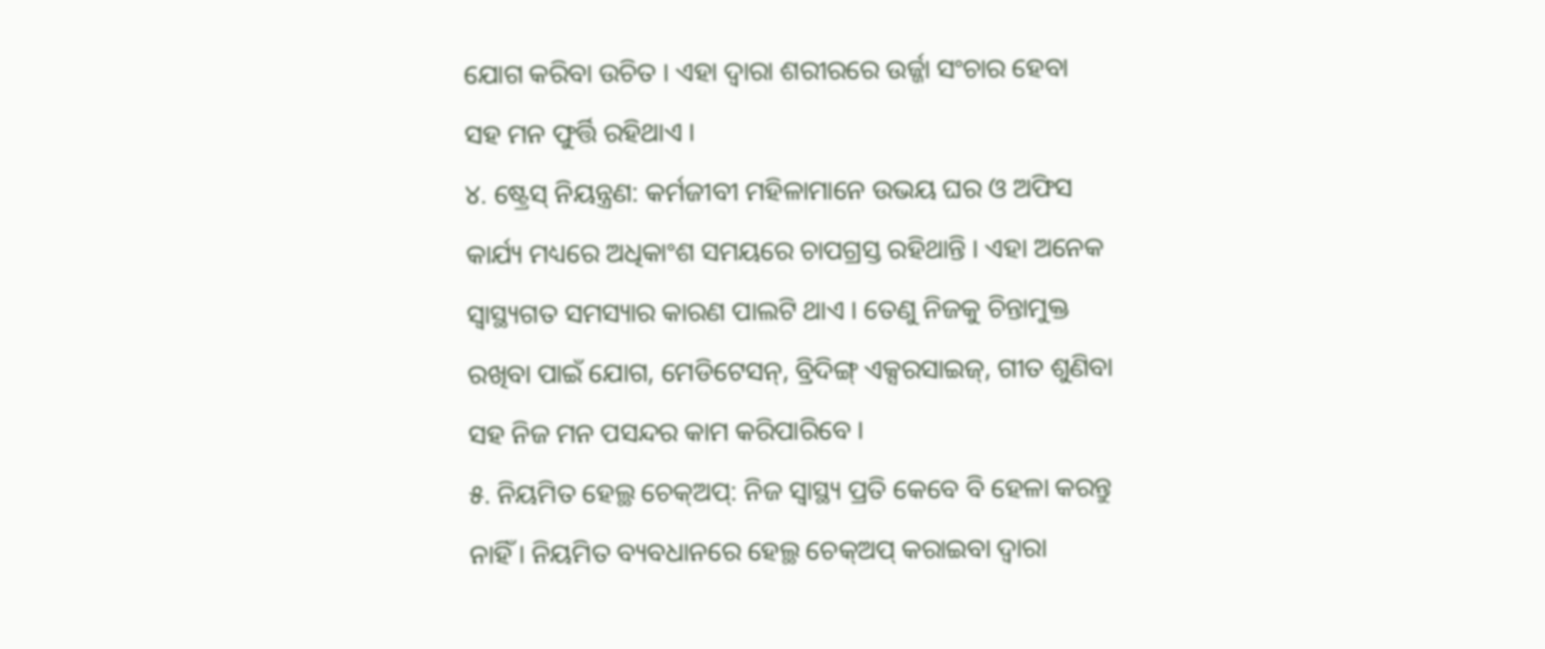ଯୋଗ କରିବା ଉଚିତ । ଏହା ଦ୍ୱାରା ଶରୀରରେ ଉର୍ଜ୍ଜା ସଂଚାର ହେବା ସହ ମନ ଫୁର୍ତ୍ତି ରହିଥାଏ ।
୪. ଷ୍ଟ୍ରେସ୍ ନିୟନ୍ତ୍ରଣ: କର୍ମଜୀବୀ ମହିଳାମାନେ ଉଭୟ ଘର ଓ ଅଫିସ କାର୍ଯ୍ୟ ମଧ୍ୟରେ ଅଧିକାଂଶ ସମୟରେ ଚାପଗ୍ରସ୍ତ ରହିଥାନ୍ତି । ଏହା ଅନେକ ସ୍ୱାସ୍ଥ୍ୟଗତ ସମସ୍ୟାର କାରଣ ପାଲଟି ଥାଏ । ତେଣୁ ନିଜକୁ ଚିନ୍ତାମୁକ୍ତ ରଖିବା ପାଇଁ ଯୋଗ, ମେଡିଟେସନ୍, ବ୍ରିଦିଙ୍ଗ୍ ଏକ୍ସରସାଇଜ୍, ଗୀତ ଶୁଣିବା ସହ ନିଜ ମନ ପସନ୍ଦର କାମ କରିପାରିବେ ।
୫. ନିୟମିତ ହେଲ୍ଥ ଚେକ୍ଅପ୍: ନିଜ ସ୍ୱାସ୍ଥ୍ୟ ପ୍ରତି କେବେ ବି ହେଳା କରନ୍ତୁ ନାହିଁ । ନିୟମିତ ବ୍ୟବଧାନରେ ହେଲ୍ଥ ଚେକ୍ଅପ୍ କରାଇବା ଦ୍ୱାରା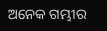ଅନେକ ଗମ୍ଭୀର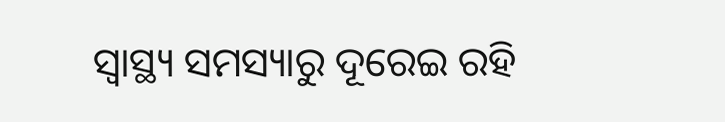ସ୍ୱାସ୍ଥ୍ୟ ସମସ୍ୟାରୁ ଦୂରେଇ ରହି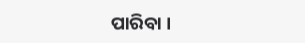ପାରିବା ।